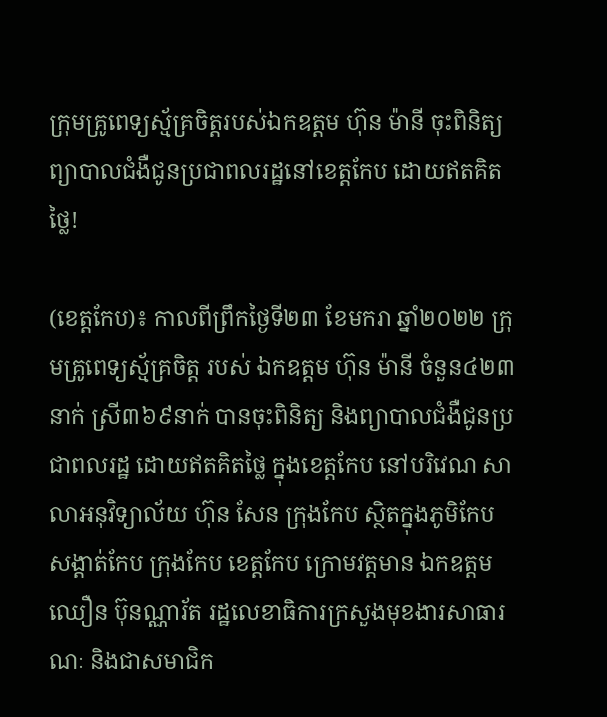ក្រុមគ្រូពេទ្យស្ម័គ្រចិត្តរបស់ឯកឧត្តម ហ៊ុន ម៉ានី ចុះពិនិត្យ ព្យាបាលជំងឺជូនប្រជាពលរដ្ឋនៅខេត្តកែប ដោយឥតគិតថ្លៃ!

(ខេត្តកែប)៖ កាលពីព្រឹកថ្ងៃទី២៣ ខែមករា ឆ្នាំ២០២២ ក្រុមគ្រូពេទ្យស្ម័គ្រចិត្ត របស់ ឯកឧត្តម ហ៊ុន ម៉ានី ចំនួន៤២៣ នាក់ ស្រី៣៦៩នាក់ បានចុះពិនិត្យ និងព្យាបាលជំងឺជូនប្រជាពលរដ្ឋ ដោយឥតគិតថ្លៃ ក្នុងខេត្តកែប នៅបរិវេណ សាលាអនុវិទ្យាល័យ ហ៊ុន សែន ក្រុងកែប ស្ថិតក្នុងភូមិកែប សង្តាត់កែប ក្រុងកែប ខេត្តកែប ក្រោមវត្តមាន ឯកឧត្តម ឈឿន ប៊ុនណ្ណារ័ត រដ្ឋលេខាធិការក្រសួងមុខងារសាធារណៈ និងជាសមាជិក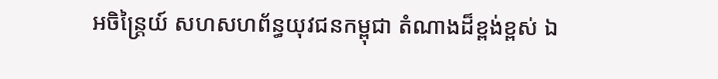អចិន្ត្រៃយ៍ សហសហព័ន្ធយុវជនកម្ពុជា តំណាងដ៏ខ្ពង់ខ្ពស់ ឯ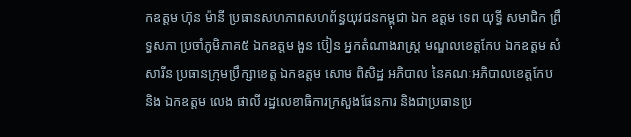កឧត្តម ហ៊ុន ម៉ានី ប្រធានសហភាពសហព័ន្ធយុវជនកម្ពុជា ឯក ឧត្ដម ទេព យុទ្ធី សមាជិក ព្រឹទ្ធសភា ប្រចាំភូមិភាគ៥ ឯកឧត្ដម ងួន ប៊ៀន អ្នកតំណាងរាស្ត្រ មណ្ឌលខេត្តកែប ឯកឧត្តម សំ សារីន ប្រធានក្រុមប្រឹក្សាខេត្ត ឯកឧត្តម សោម ពិសិដ្ឋ អភិបាល នៃគណៈអភិបាលខេត្តកែប និង ឯកឧត្តម លេង ផាលី រដ្ឋលេខាធិការក្រសួងផែនការ និងជាប្រធានប្រ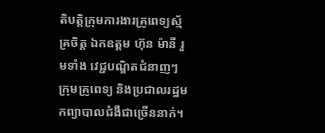តិបត្តិក្រុមការងារគ្រូពេទ្យស្ម័គ្រចិត្ត ឯកឧត្តម ហ៊ុន ម៉ានី រួមទាំង វេជ្ជបណ្ឌិតជំនាញៗ ក្រុមគ្រូពេទ្យ និងប្រជាលរដ្ឋមកព្យាបាលជំងឺជាច្រើននាក់។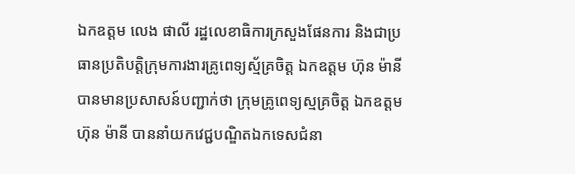ឯកឧត្តម លេង ផាលី រដ្ឋលេខាធិការក្រសួងផែនការ និងជាប្រធានប្រតិបត្តិក្រុមការងារគ្រូពេទ្យស្ម័គ្រចិត្ត ឯកឧត្តម ហ៊ុន ម៉ានី បានមានប្រសាសន៍បញ្ជាក់ថា ក្រុមគ្រូពេទ្យស្មគ្រចិត្ត ឯកឧត្តម ហ៊ុន ម៉ានី បាននាំយកវេជ្ជបណ្ឌិតឯកទេសជំនា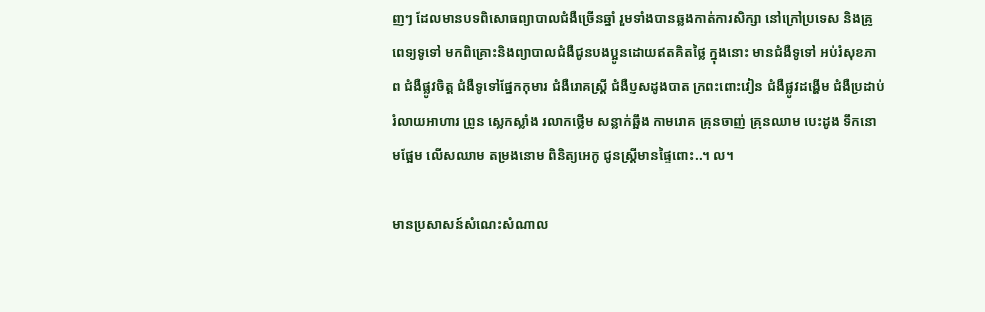ញៗ ដែលមានបទពិសោធព្យាបាលជំងឺច្រើនឆ្នាំ រួមទាំងបានឆ្លងកាត់ការសិក្សា នៅក្រៅប្រទេស និងគ្រូពេទ្យទូទៅ មកពិគ្រោះនិងព្យាបាលជំងឺជូនបងប្អូនដោយឥតគិតថ្លៃ ក្នុងនោះ មានជំងឺទូទៅ អប់រំសុខភាព ជំងឺផ្លូវចិត្ត ជំងឺទូទៅផ្នែកកុមារ ជំងឺរោគស្ត្រី ជំងឺប្ញសដូងបាត ក្រពះពោះវៀន ជំងឺផ្លូវដង្ហើម ជំងឺប្រដាប់រំលាយអាហារ ព្រូន ស្លេកស្លាំង រលាកថ្លេីម សន្លាក់ឆ្អឹង កាមរោគ គ្រុនចាញ់ គ្រុនឈាម បេះដូង ទឹកនោមផ្អែម លើសឈាម តម្រងនោម ពិនិត្យអេកូ ជូនស្ត្រីមានផ្ទៃពោះ..។ ល។

មានប្រសាសន៍សំណេះសំណាល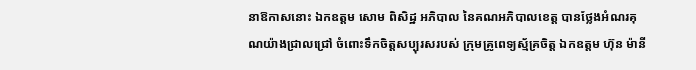នាឱកាសនោះ ឯកឧត្តម សោម ពិសិដ្ឋ អភិបាល នៃគណអភិបាលខេត្ត បានថ្លែងអំណរគុណយ៉ាងជ្រាលជ្រៅ ចំពោះទឹកចិត្តសប្បុរសរបស់ ក្រុមគ្រូពេទ្យស្ម័គ្រចិត្ត ឯកឧត្តម ហ៊ុន ម៉ានី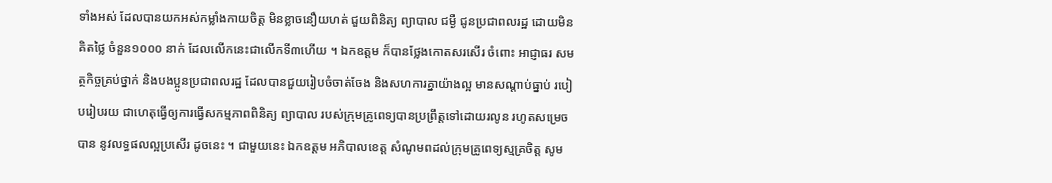ទាំងអស់ ដែលបានយកអស់កម្លាំងកាយចិត្ត មិនខ្លាចនឿយហត់ ជួយពិនិត្យ ព្យាបាល ជម្ងឺ ជូនប្រជាពលរដ្ឋ ដោយមិនគិតថ្លៃ ចំនួន១០០០ នាក់ ដែលលើកនេះជាលើកទី៣ហើយ ។ ឯកឧត្តម ក៏បានថ្លែងកោតសរសើរ ចំពោះ អាជ្ញាធរ សមត្ថកិច្ចគ្រប់ថ្នាក់ និងបងប្អូនប្រជាពលរដ្ឋ ដែលបានជួយរៀបចំចាត់ចែង និងសហការគ្នាយ៉ាងល្អ មានសណ្តាប់ធ្នាប់ របៀបរៀបរយ ជាហេតុធ្វើឲ្យការធ្វើសកម្មភាពពិនិត្យ ព្យាបាល របស់ក្រុមគ្រូពេទ្យបានប្រព្រឹត្តទៅដោយរលូន រហូតសម្រេចបាន នូវលទ្ធផលល្អប្រសើរ ដូចនេះ ។ ជាមួយនេះ ឯកឧត្តម អភិបាលខេត្ត សំណូមពដល់ក្រុមគ្រូពេទ្យស្មគ្រចិត្ត សូម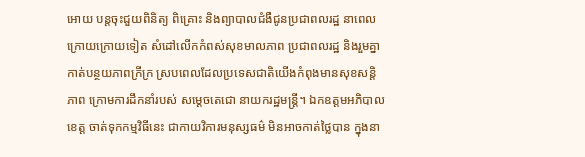អោយ បន្តចុះជួយពិនិត្យ ពិគ្រោះ និងព្យាបាលជំងឺជូនប្រជាពលរដ្ឋ នាពេលក្រោយក្រោយទៀត សំដៅលើកកំពស់សុខមាលភាព ប្រជាពលរដ្ឋ និងរួមគ្នាកាត់បន្ថយភាពក្រីក្រ ស្របពេលដែលប្រទេសជាតិយើងកំពុងមានសុខសន្តិភាព ក្រោមការដឹកនាំរបស់ សម្តេចតេជោ នាយករដ្ឋមន្ត្រី។ ឯកឧត្តមអភិបាលខេត្ត ចាត់ទុកកម្មវិធីនេះ ជាកាយវិការមនុស្សធម៌ មិនអាចកាត់ថ្លៃបាន ក្នុងនា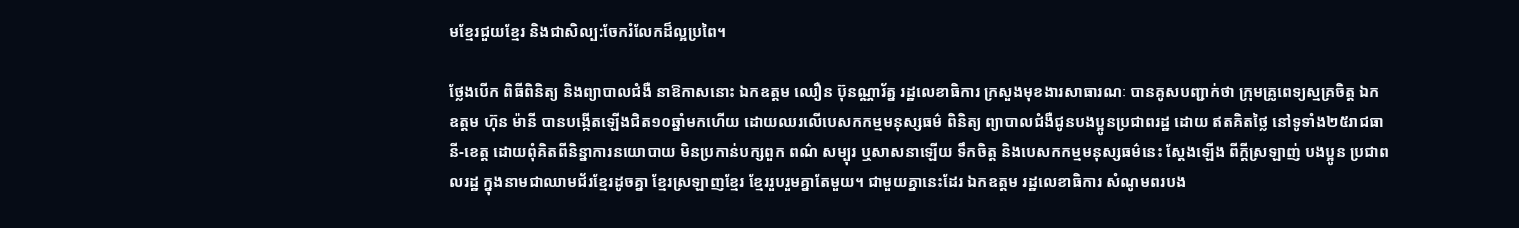មខ្មែរជួយខ្មែរ និងជាសិល្ប:ចែករំលែកដ៏ល្អប្រពៃ។

ថ្លែងបើក ពិធីពិនិត្យ និងព្យាបាលជំងឺ នាឱកាសនោះ ឯកឧត្តម ឈឿន ប៊ុនណ្ណារ័ត្ន រដ្ឋលេខាធិការ ក្រសួងមុខងារសាធារណៈ បានគូសបញ្ជាក់ថា ក្រុមគ្រូពេទ្យស្មគ្រចិត្ត ឯក ឧត្តម ហ៊ុន ម៉ានី បានបង្កើតឡើងជិត១០ឆ្នាំមកហើយ ដោយឈរលើបេសកកម្មមនុស្សធម៌ ពិនិត្យ ព្យាបាលជំងឺជូនបងប្អូនប្រជាពរដ្ឋ ដោយ ឥតគិតថ្លៃ នៅទូទាំង២៥រាជធានី-ខេត្ត ដោយពុំគិតពីនិន្នាការនយោបាយ មិនប្រកាន់បក្សពួក ពណ៌ សម្បុរ ឬសាសនាឡើយ ទឹកចិត្ត និងបេសកកម្មមនុស្សធម៌នេះ ស្តែងឡើង ពីក្តីស្រឡាញ់ បងប្អូន ប្រជាពលរដ្ឋ ក្នុងនាមជាឈាមជ័រខ្មែរដូចគ្នា ខ្មែរស្រឡាញខ្មែរ ខ្មែររួបរួមគ្នាតែមួយ។ ជាមួយគ្នានេះដែរ ឯកឧត្តម រដ្ឋលេខាធិការ សំណូមពរបង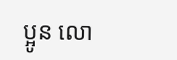ប្អូន លោ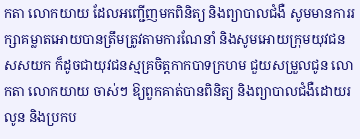កតា លោកយាយ ដែលអញ្ជើញមកពិនិត្យ និងព្យាបាលជំងឺ សូមមានការរក្សាគម្លាតអោយបានត្រឹមត្រូវតាមការណែនាំ និងសូមអោយក្រុមយុវជន សសយក ក៏ដូចជាយុវជនស្មគ្រចិត្តកាកបាទក្រហម ជួយសម្រួលជូន លោកតា លោកយាយ ចាស់ៗ ឱ្យពួកគាត់បានពិនិត្យ និងព្យាបាលជំងឺដោយរលូន និងប្រកប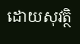ដោយសុវត្ថិ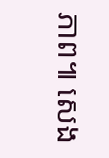ភាព៕ សេង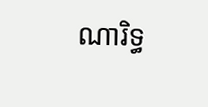ណារិទ្ធ